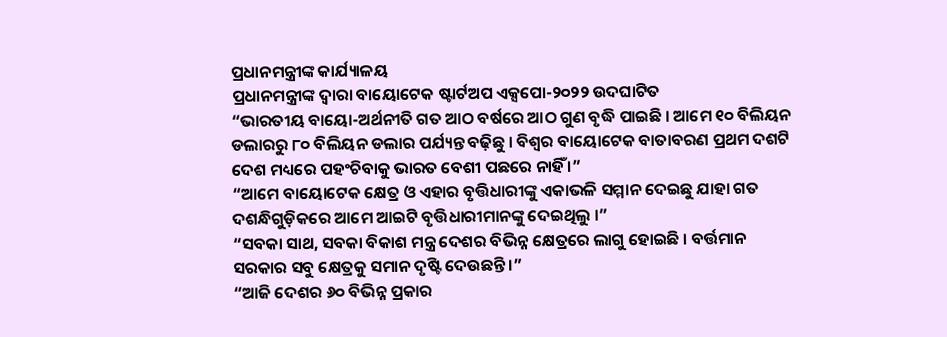ପ୍ରଧାନମନ୍ତ୍ରୀଙ୍କ କାର୍ଯ୍ୟାଳୟ
ପ୍ରଧାନମନ୍ତ୍ରୀଙ୍କ ଦ୍ୱାରା ବାୟୋଟେକ ଷ୍ଟାର୍ଟଅପ ଏକ୍ସପୋ-୨୦୨୨ ଉଦଘାଟିତ
“ଭାରତୀୟ ବାୟୋ-ଅର୍ଥନୀତି ଗତ ଆଠ ବର୍ଷରେ ଆଠ ଗୁଣ ବୃଦ୍ଧି ପାଇଛି । ଆମେ ୧୦ ବିଲିୟନ ଡଲାରରୁ ୮୦ ବିଲିୟନ ଡଲାର ପର୍ଯ୍ୟନ୍ତ ବଢ଼ିଛୁ । ବିଶ୍ୱର ବାୟୋଟେକ ବାତାବରଣ ପ୍ରଥମ ଦଶଟି ଦେଶ ମଧ୍ୟରେ ପହଂଚିବାକୁ ଭାରତ ବେଶୀ ପଛରେ ନାହିଁ ।”
“ଆମେ ବାୟୋଟେକ କ୍ଷେତ୍ର ଓ ଏହାର ବୃତ୍ତିଧାରୀଙ୍କୁ ଏକାଭଳି ସମ୍ମାନ ଦେଇଛୁ ଯାହା ଗତ ଦଶନ୍ଧିଗୁଡ଼ିକରେ ଆମେ ଆଇଟି ବୃତ୍ତିଧାରୀମାନଙ୍କୁ ଦେଇଥିଲୁ ।”
“ସବକା ସାଥ, ସବକା ବିକାଶ ମନ୍ତ୍ର ଦେଶର ବିଭିନ୍ନ କ୍ଷେତ୍ରରେ ଲାଗୁ ହୋଇଛି । ବର୍ତ୍ତମାନ ସରକାର ସବୁ କ୍ଷେତ୍ରକୁ ସମାନ ଦୃଷ୍ଟି ଦେଉଛନ୍ତି ।”
“ଆଜି ଦେଶର ୬୦ ବିଭିନ୍ନ ପ୍ରକାର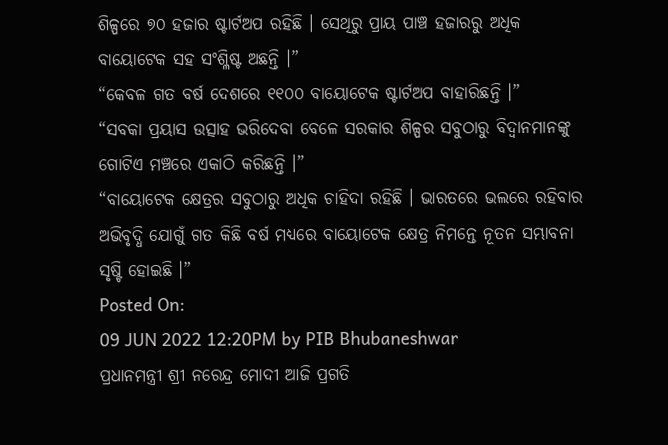ଶିଳ୍ପରେ ୭୦ ହଜାର ଷ୍ଟାର୍ଟଅପ ରହିଛି । ସେଥିରୁ ପ୍ରାୟ ପାଞ୍ଚ ହଜାରରୁ ଅଧିକ ବାୟୋଟେକ ସହ ସଂଶ୍ଳିଷ୍ଟ ଅଛନ୍ତି ।”
“କେବଳ ଗତ ବର୍ଷ ଦେଶରେ ୧୧୦୦ ବାୟୋଟେକ ଷ୍ଟାର୍ଟଅପ ବାହାରିଛନ୍ତି ।”
“ସବକା ପ୍ରୟାସ ଉତ୍ସାହ ଭରିଦେବା ବେଳେ ସରକାର ଶିଳ୍ପର ସବୁଠାରୁ ବିଦ୍ୱାନମାନଙ୍କୁ ଗୋଟିଏ ମଞ୍ଚରେ ଏକାଠି କରିଛନ୍ତି ।”
“ବାୟୋଟେକ କ୍ଷେତ୍ରର ସବୁଠାରୁ ଅଧିକ ଚାହିଦା ରହିଛି । ଭାରତରେ ଭଲରେ ରହିବାର ଅଭିବୃଦ୍ଧି ଯୋଗୁଁ ଗତ କିଛି ବର୍ଷ ମଧ୍ୟରେ ବାୟୋଟେକ କ୍ଷେତ୍ର ନିମନ୍ତେ ନୂତନ ସମ୍ଭାବନା ସୃଷ୍ଟି ହୋଇଛି ।”
Posted On:
09 JUN 2022 12:20PM by PIB Bhubaneshwar
ପ୍ରଧାନମନ୍ତ୍ରୀ ଶ୍ରୀ ନରେନ୍ଦ୍ର ମୋଦୀ ଆଜି ପ୍ରଗତି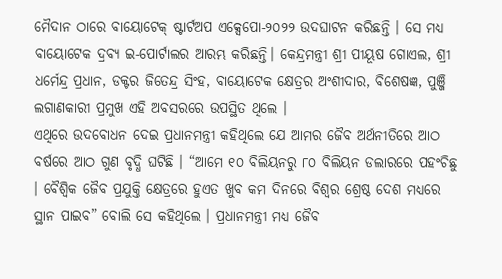ମୈଦାନ ଠାରେ ବାୟୋଟେକ୍ ଷ୍ଟାର୍ଟଅପ ଏକ୍ସେପୋ-୨୦୨୨ ଉଦଘାଟନ କରିଛନ୍ତି । ସେ ମଧ୍ୟ ବାୟୋଟେକ ଦ୍ରବ୍ୟ ଇ-ପୋର୍ଟାଲର ଆରମ୍ଭ କରିଛନ୍ତି। କେନ୍ଦ୍ରମନ୍ତ୍ରୀ ଶ୍ରୀ ପୀୟୂଷ ଗୋଏଲ, ଶ୍ରୀ ଧର୍ମେନ୍ଦ୍ର ପ୍ରଧାନ, ଡକ୍ଟର ଜିତେନ୍ଦ୍ର ସିଂହ, ବାୟୋଟେକ କ୍ଷେତ୍ରର ଅଂଶୀଦାର, ବିଶେଷଜ୍ଞ, ପୁଞ୍ଜି ଲଗାଣକାରୀ ପ୍ରମୁଖ ଏହି ଅବସରରେ ଉପସ୍ଥିତ ଥିଲେ ।
ଏଥିରେ ଉଦବୋଧନ ଦେଇ ପ୍ରଧାନମନ୍ତ୍ରୀ କହିଥିଲେ ଯେ ଆମର ଜୈବ ଅର୍ଥନୀତିରେ ଆଠ ବର୍ଷରେ ଆଠ ଗୁଣ ବୃଦ୍ଧି ଘଟିଛି । “ଆମେ ୧୦ ବିଲିୟନରୁ ୮୦ ବିଲିୟନ ଡଲାରରେ ପହଂଚିଛୁ । ବୈଶ୍ୱିକ ଜୈବ ପ୍ରଯୁକ୍ତି କ୍ଷେତ୍ରରେ ହୁଏତ ଖୁବ କମ ଦିନରେ ବିଶ୍ୱର ଶ୍ରେଷ୍ଠ ଦେଶ ମଧ୍ୟରେ ସ୍ଥାନ ପାଇବ” ବୋଲି ସେ କହିଥିଲେ । ପ୍ରଧାନମନ୍ତ୍ରୀ ମଧ୍ୟ ଜୈବ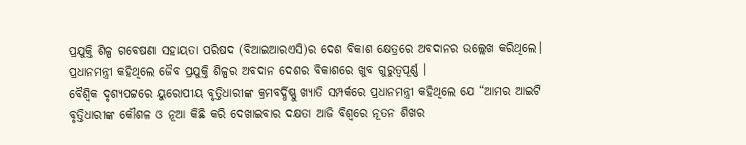ପ୍ରଯୁକ୍ତି ଶିଳ୍ପ ଗବେଷଣା ସହାୟତା ପରିଷଦ (ବିଆଇଆରଏସି)ର ଦେଶ ବିକାଶ କ୍ଷେତ୍ରରେ ଅବଦାନର ଉଲ୍ଲେଖ କରିଥିଲେ। ପ୍ରଧାନମନ୍ତ୍ରୀ କହିଥିଲେ ଜୈବ ପ୍ରଯୁକ୍ତି ଶିଳ୍ପର ଅବଦାନ ଦେଶର ବିକାଶରେ ଖୁବ ଗୁରୁତ୍ୱପୂର୍ଣ୍ଣ ।
ବୈଶ୍ୱିକ ଦୃଶ୍ୟପଟ୍ଟରେ ୟୁରୋପୀୟ ବୃତ୍ତିଧାରୀଙ୍କ କ୍ରମବର୍ଦ୍ଧିଷ୍ଣୁ ଖ୍ୟାତି ସମ୍ପର୍କରେ ପ୍ରଧାନମନ୍ତ୍ରୀ କହିଥିଲେ ଯେ “ଆମର ଆଇଟି ବୃତ୍ତିଧାରୀଙ୍କ କୌଶଳ ଓ ନୂଆ କିଛି କରି ଦେଖାଇବାର ଦକ୍ଷତା ଆଜି ବିଶ୍ୱରେ ନୂତନ ଶିଖର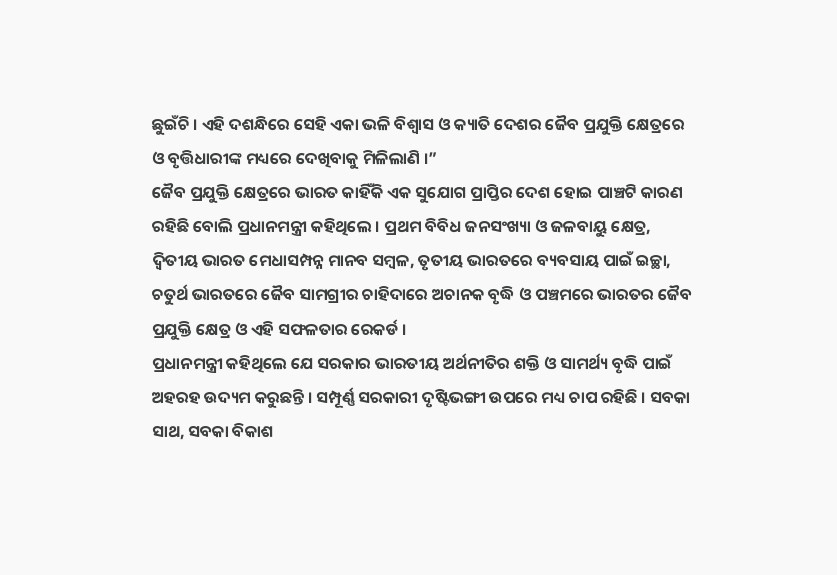ଛୁଇଁଚି । ଏହି ଦଶନ୍ଧିରେ ସେହି ଏକା ଭଳି ବିଶ୍ୱାସ ଓ କ୍ୟାତି ଦେଶର ଜୈବ ପ୍ରଯୁକ୍ତି କ୍ଷେତ୍ରରେ ଓ ବୃତ୍ତିଧାରୀଙ୍କ ମଧ୍ୟରେ ଦେଖିବାକୁ ମିଳିଲାଣି ।”
ଜୈବ ପ୍ରଯୁକ୍ତି କ୍ଷେତ୍ରରେ ଭାରତ କାହିଁକି ଏକ ସୁଯୋଗ ପ୍ରାପ୍ତିର ଦେଶ ହୋଇ ପାଞ୍ଚଟି କାରଣ ରହିଛି ବୋଲି ପ୍ରଧାନମନ୍ତ୍ରୀ କହିଥିଲେ । ପ୍ରଥମ ବିବିଧ ଜନସଂଖ୍ୟା ଓ ଜଳବାୟୁ କ୍ଷେତ୍ର, ଦ୍ୱିତୀୟ ଭାରତ ମେଧାସମ୍ପନ୍ନ ମାନବ ସମ୍ବଳ, ତୃତୀୟ ଭାରତରେ ବ୍ୟବସାୟ ପାଇଁ ଇଚ୍ଛା, ଚତୁର୍ଥ ଭାରତରେ ଜୈବ ସାମଗ୍ରୀର ଚାହିଦାରେ ଅଚାନକ ବୃଦ୍ଧି ଓ ପଞ୍ଚମରେ ଭାରତର ଜୈବ ପ୍ରଯୁକ୍ତି କ୍ଷେତ୍ର ଓ ଏହି ସଫଳତାର ରେକର୍ଡ ।
ପ୍ରଧାନମନ୍ତ୍ରୀ କହିଥିଲେ ଯେ ସରକାର ଭାରତୀୟ ଅର୍ଥନୀତିର ଶକ୍ତି ଓ ସାମର୍ଥ୍ୟ ବୃଦ୍ଧି ପାଇଁ ଅହରହ ଉଦ୍ୟମ କରୁଛନ୍ତି । ସମ୍ପୂର୍ଣ୍ଣ ସରକାରୀ ଦୃଷ୍ଟିଭଙ୍ଗୀ ଉପରେ ମଧ୍ୟ ଚାପ ରହିଛି । ସବକା ସାଥ, ସବକା ବିକାଶ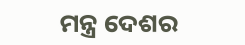ମନ୍ତ୍ର ଦେଶର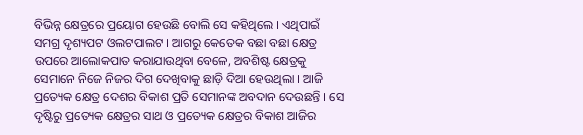ବିଭିନ୍ନ କ୍ଷେତ୍ରରେ ପ୍ରୟୋଗ ହେଉଛି ବୋଲି ସେ କହିଥିଲେ । ଏଥିପାଇଁ ସମଗ୍ର ଦୃଶ୍ୟପଟ ଓଲଟପାଲଟ । ଆଗରୁ କେତେକ ବଛା ବଛା କ୍ଷେତ୍ର ଉପରେ ଆଲୋକପାତ କରାଯାଉଥିବା ବେଳେ, ଅବଶିଷ୍ଟ କ୍ଷେତ୍ରକୁ ସେମାନେ ନିଜେ ନିଜର ଦିଗ ଦେଖିବାକୁ ଛାଡ଼ି ଦିଆ ହେଉଥିଲା । ଆଜି ପ୍ରତ୍ୟେକ କ୍ଷେତ୍ର ଦେଶର ବିକାଶ ପ୍ରତି ସେମାନଙ୍କ ଅବଦାନ ଦେଉଛନ୍ତି । ସେ ଦୃଷ୍ଟିରୁ ପ୍ରତ୍ୟେକ କ୍ଷେତ୍ରର ସାଥ ଓ ପ୍ରତ୍ୟେକ କ୍ଷେତ୍ରର ବିକାଶ ଆଜିର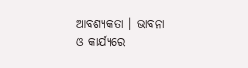ଆବଶ୍ୟକତା । ଭାବନା ଓ କାର୍ଯ୍ୟରେ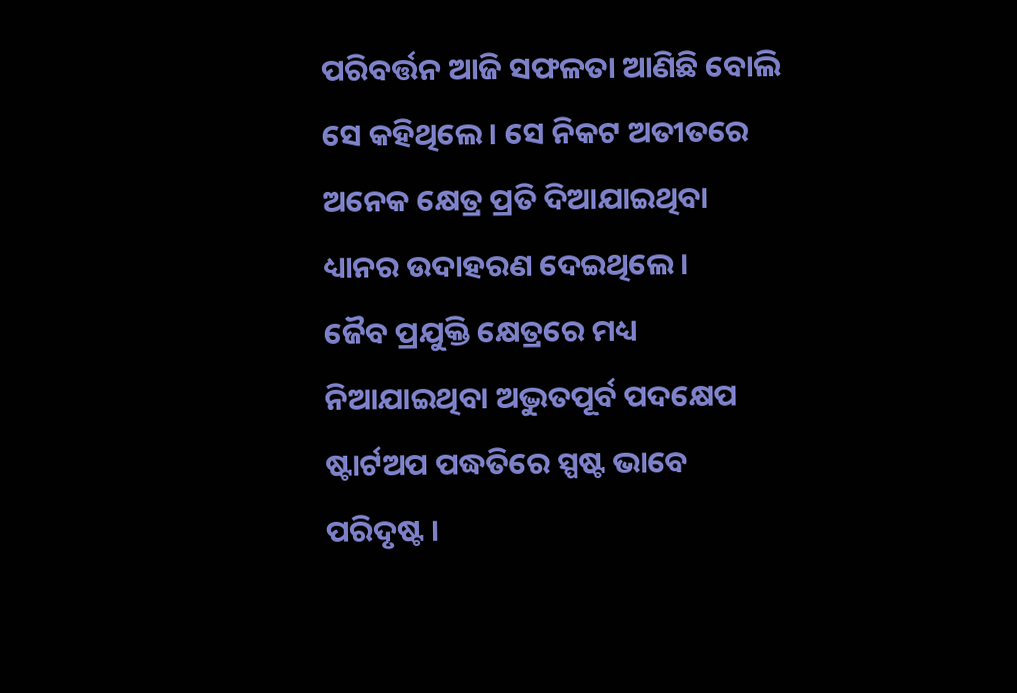ପରିବର୍ତ୍ତନ ଆଜି ସଫଳତା ଆଣିଛି ବୋଲି ସେ କହିଥିଲେ । ସେ ନିକଟ ଅତୀତରେ ଅନେକ କ୍ଷେତ୍ର ପ୍ରତି ଦିଆଯାଇଥିବା ଧ୍ୟାନର ଉଦାହରଣ ଦେଇଥିଲେ ।
ଜୈବ ପ୍ରଯୁକ୍ତି କ୍ଷେତ୍ରରେ ମଧ୍ୟ ନିଆଯାଇଥିବା ଅଦ୍ଭୁତପୂର୍ବ ପଦକ୍ଷେପ ଷ୍ଟାର୍ଟଅପ ପଦ୍ଧତିରେ ସ୍ପଷ୍ଟ ଭାବେ ପରିଦୃଷ୍ଟ ।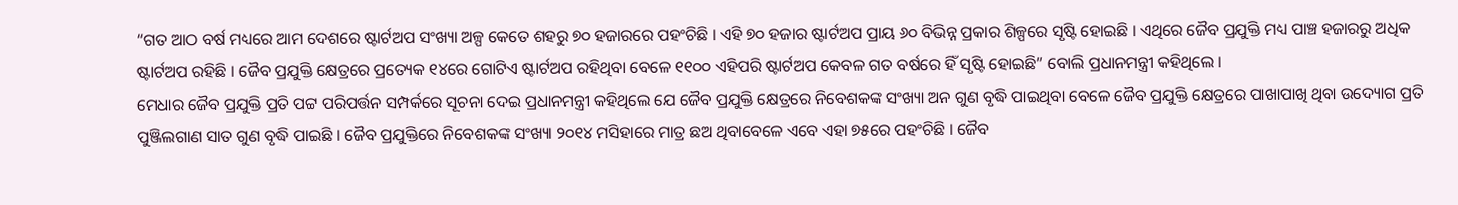“ଗତ ଆଠ ବର୍ଷ ମଧ୍ୟରେ ଆମ ଦେଶରେ ଷ୍ଟାର୍ଟଅପ ସଂଖ୍ୟା ଅଳ୍ପ କେତେ ଶହରୁ ୭୦ ହଜାରରେ ପହଂଚିଛି । ଏହି ୭୦ ହଜାର ଷ୍ଟାର୍ଟଅପ ପ୍ରାୟ ୬୦ ବିଭିନ୍ନ ପ୍ରକାର ଶିଳ୍ପରେ ସୃଷ୍ଟି ହୋଇଛି । ଏଥିରେ ଜୈବ ପ୍ରଯୁକ୍ତି ମଧ୍ୟ ପାଞ୍ଚ ହଜାରରୁ ଅଧିକ ଷ୍ଟାର୍ଟଅପ ରହିଛି । ଜୈବ ପ୍ରଯୁକ୍ତି କ୍ଷେତ୍ରରେ ପ୍ରତ୍ୟେକ ୧୪ରେ ଗୋଟିଏ ଷ୍ଟାର୍ଟଅପ ରହିଥିବା ବେଳେ ୧୧୦୦ ଏହିପରି ଷ୍ଟାର୍ଟଅପ କେବଳ ଗତ ବର୍ଷରେ ହିଁ ସୃଷ୍ଟି ହୋଇଛି” ବୋଲି ପ୍ରଧାନମନ୍ତ୍ରୀ କହିଥିଲେ ।
ମେଧାର ଜୈବ ପ୍ରଯୁକ୍ତି ପ୍ରତି ପଟ୍ଟ ପରିପର୍ତ୍ତନ ସମ୍ପର୍କରେ ସୂଚନା ଦେଇ ପ୍ରଧାନମନ୍ତ୍ରୀ କହିଥିଲେ ଯେ ଜୈବ ପ୍ରଯୁକ୍ତି କ୍ଷେତ୍ରରେ ନିବେଶକଙ୍କ ସଂଖ୍ୟା ଅନ ଗୁଣ ବୃଦ୍ଧି ପାଇଥିବା ବେଳେ ଜୈବ ପ୍ରଯୁକ୍ତି କ୍ଷେତ୍ରରେ ପାଖାପାଖି ଥିବା ଉଦ୍ୟୋଗ ପ୍ରତି ପୁଞ୍ଜିଲଗାଣ ସାତ ଗୁଣ ବୃଦ୍ଧି ପାଇଛି । ଜୈବ ପ୍ରଯୁକ୍ତିରେ ନିବେଶକଙ୍କ ସଂଖ୍ୟା ୨୦୧୪ ମସିହାରେ ମାତ୍ର ଛଅ ଥିବାବେଳେ ଏବେ ଏହା ୭୫ରେ ପହଂଚିଛି । ଜୈବ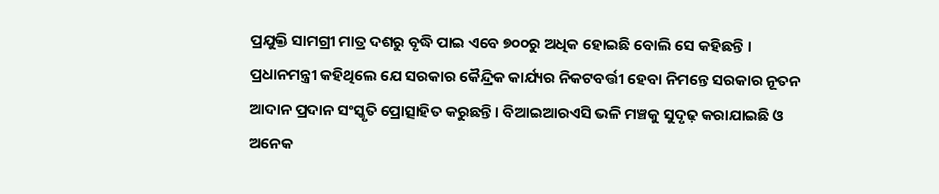ପ୍ରଯୁକ୍ତି ସାମଗ୍ରୀ ମାତ୍ର ଦଶରୁ ବୃଦ୍ଧି ପାଇ ଏବେ ୭୦୦ରୁ ଅଧିକ ହୋଇଛି ବୋଲି ସେ କହିଛନ୍ତି ।
ପ୍ରଧାନମନ୍ତ୍ରୀ କହିଥିଲେ ଯେ ସରକାର କୈନ୍ଦ୍ରିକ କାର୍ଯ୍ୟର ନିକଟବର୍ତ୍ତୀ ହେବା ନିମନ୍ତେ ସରକାର ନୂତନ ଆଦାନ ପ୍ରଦାନ ସଂସ୍କୃତି ପ୍ରୋତ୍ସାହିତ କରୁଛନ୍ତି । ବିଆଇଆରଏସି ଭଳି ମଞ୍ଚକୁ ସୁଦୃଢ଼ କରାଯାଇଛି ଓ ଅନେକ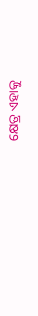କ୍ଷେତ୍ର ଏହାକୁ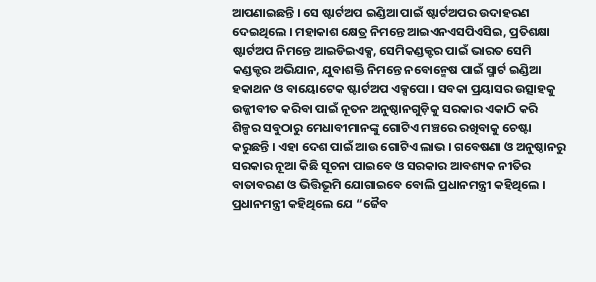ଆପଣାଇଛନ୍ତି । ସେ ଷ୍ଟାର୍ଟଅପ ଇଣ୍ଡିଆ ପାଇଁ ଷ୍ଟାର୍ଟଅପର ଉଦାହରଣ ଦେଇଥିଲେ । ମହାକାଶ କ୍ଷେତ୍ର ନିମନ୍ତେ ଆଇଏନଏସପିଏସିଇ, ପ୍ରତିଶକ୍ଷା ଷ୍ଟାର୍ଟଅପ ନିମନ୍ତେ ଆଇଡିଇଏକ୍ସ, ସେମିକଣ୍ଡକ୍ଟର ପାଇଁ ଭାରତ ସେମି କଣ୍ଡକ୍ଟର ଅଭିଯାନ, ଯୁବାଶକ୍ତି ନିମନ୍ତେ ନବୋନ୍ମେଷ ପାଇଁ ସ୍ମାର୍ଟ ଇଣ୍ଡିଆ ହକାଥନ ଓ ବାୟୋଟେକ ଷ୍ଟାର୍ଟଅପ ଏକ୍ସପୋ । ସବକା ପ୍ରୟାସର ଉତ୍ସାହକୁ ଉଜ୍ଜୀବୀତ କରିବା ପାଇଁ ନୂତନ ଅନୁଷ୍ଠାନଗୁଡ଼ିକୁ ସରକାର ଏକାଠି କରି ଶିଳ୍ପର ସବୁଠାରୁ ମେଧାବୀମାନଙ୍କୁ ଗୋଟିଏ ମଞ୍ଚରେ ରଖିବାକୁ ଚେଷ୍ଟା କରୁଛନ୍ତି । ଏହା ଦେଶ ପାଇଁ ଆଉ ଗୋଟିଏ ଲାଭ । ଗବେଷଣା ଓ ଅନୁଷ୍ଠାନରୁ ସରକାର ନୂଆ କିଛି ସୂଚନା ପାଇବେ ଓ ସରକାର ଆବଶ୍ୟକ ନୀତିର ବାତାବରଣ ଓ ଭିତ୍ତିଭୂମି ଯୋଗାଇବେ ବୋଲି ପ୍ରଧାନମନ୍ତ୍ରୀ କହିଥିଲେ ।
ପ୍ରଧାନମନ୍ତ୍ରୀ କହିଥିଲେ ଯେ “ଜୈବ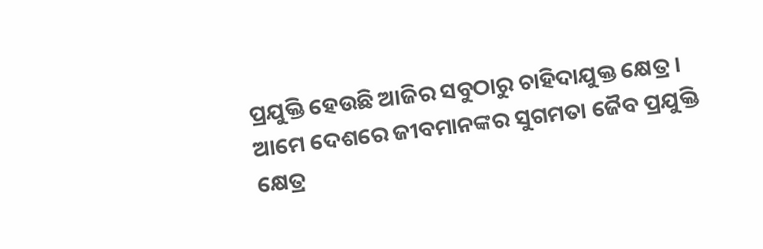ପ୍ରଯୁକ୍ତି ହେଉଛି ଆଜିର ସବୁଠାରୁ ଚାହିଦାଯୁକ୍ତ କ୍ଷେତ୍ର । ଆମେ ଦେଶରେ ଜୀବମାନଙ୍କର ସୁଗମତା ଜୈବ ପ୍ରଯୁକ୍ତି କ୍ଷେତ୍ର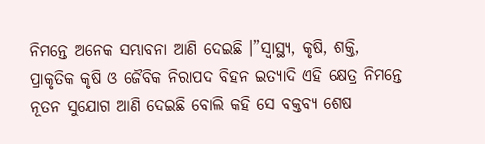ନିମନ୍ତେ ଅନେକ ସମ୍ଭାବନା ଆଣି ଦେଇଛି ।”ସ୍ୱାସ୍ଥ୍ୟ, କୃଷି, ଶକ୍ତି, ପ୍ରାକୃତିକ କୃଷି ଓ ଜୈବିକ ନିରାପଦ ବିହନ ଇତ୍ୟାଦି ଏହି କ୍ଷେତ୍ର ନିମନ୍ତେ ନୂତନ ସୁଯୋଗ ଆଣି ଦେଇଛି ବୋଲି କହି ସେ ବକ୍ତବ୍ୟ ଶେଷ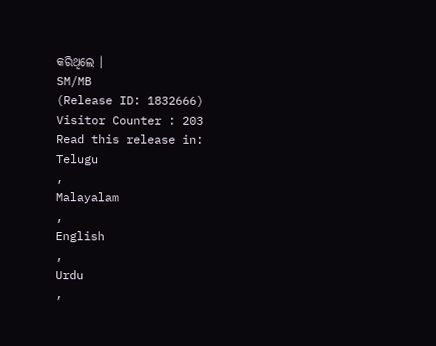କରିଥିଲେ ।
SM/MB
(Release ID: 1832666)
Visitor Counter : 203
Read this release in:
Telugu
,
Malayalam
,
English
,
Urdu
,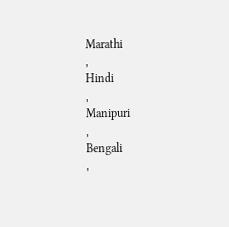Marathi
,
Hindi
,
Manipuri
,
Bengali
,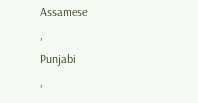Assamese
,
Punjabi
,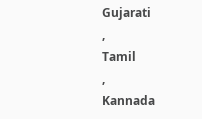Gujarati
,
Tamil
,
Kannada